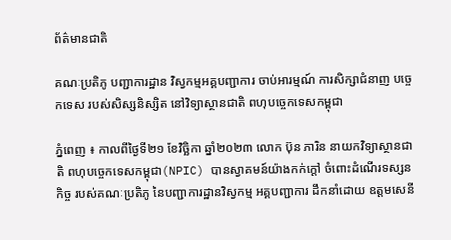ព័ត៌មានជាតិ

គណៈប្រតិភូ បញ្ជាការដ្ឋាន វិស្វកម្មអគ្គបញ្ជាការ ចាប់អារម្មណ៍ ការសិក្សាជំនាញ បច្ចេកទេស របស់សិស្សនិស្សិត នៅវិទ្យាស្ថានជាតិ ពហុបច្ចេកទេសកម្ពុជា

ភ្នំពេញ ៖ កាលពីថ្ងៃទី២១ ខែវិច្ឆិកា ឆ្នាំ២០២៣ លោក ប៊ុន ភារិន នាយកវិទ្យាស្ថានជាតិ ពហុបច្ចេកទេសកម្ពុជា(NPIC) បានស្វាគមន៍យ៉ាងកក់ក្តៅ ចំពោះដំណើរទស្សនកិច្ច របស់គណៈប្រតិភូ នៃបញ្ជាការដ្ឋានវិស្វកម្ម អគ្គបញ្ជាការ ដឹកនាំដោយ ឧត្តមសេនី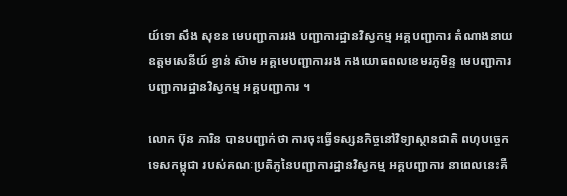យ៍ទោ សឹង សុខន មេបញ្ជាការរង បញ្ជាការដ្ឋានវិស្វកម្ម អគ្គបញ្ជាការ តំណាងនាយឧត្តមសេនីយ៍ ខ្វាន់ ស៊ាម អគ្គមេបញ្ជាការរង កងយោធពលខេមរភូមិន្ទ មេបញ្ជាការ បញ្ជាការដ្ឋានវិស្វកម្ម អគ្គបញ្ជាការ ។

លោក ប៊ុន ភារិន បានបញ្ជាក់ថា ការចុះធ្វើទស្សនកិច្ចនៅវិទ្យាស្ថានជាតិ ពហុបច្ចេកទេសកម្ពុជា របស់គណៈប្រតិភូនៃបញ្ជាការដ្ឋានវិស្វកម្ម អគ្គបញ្ជាការ នាពេលនេះគឺ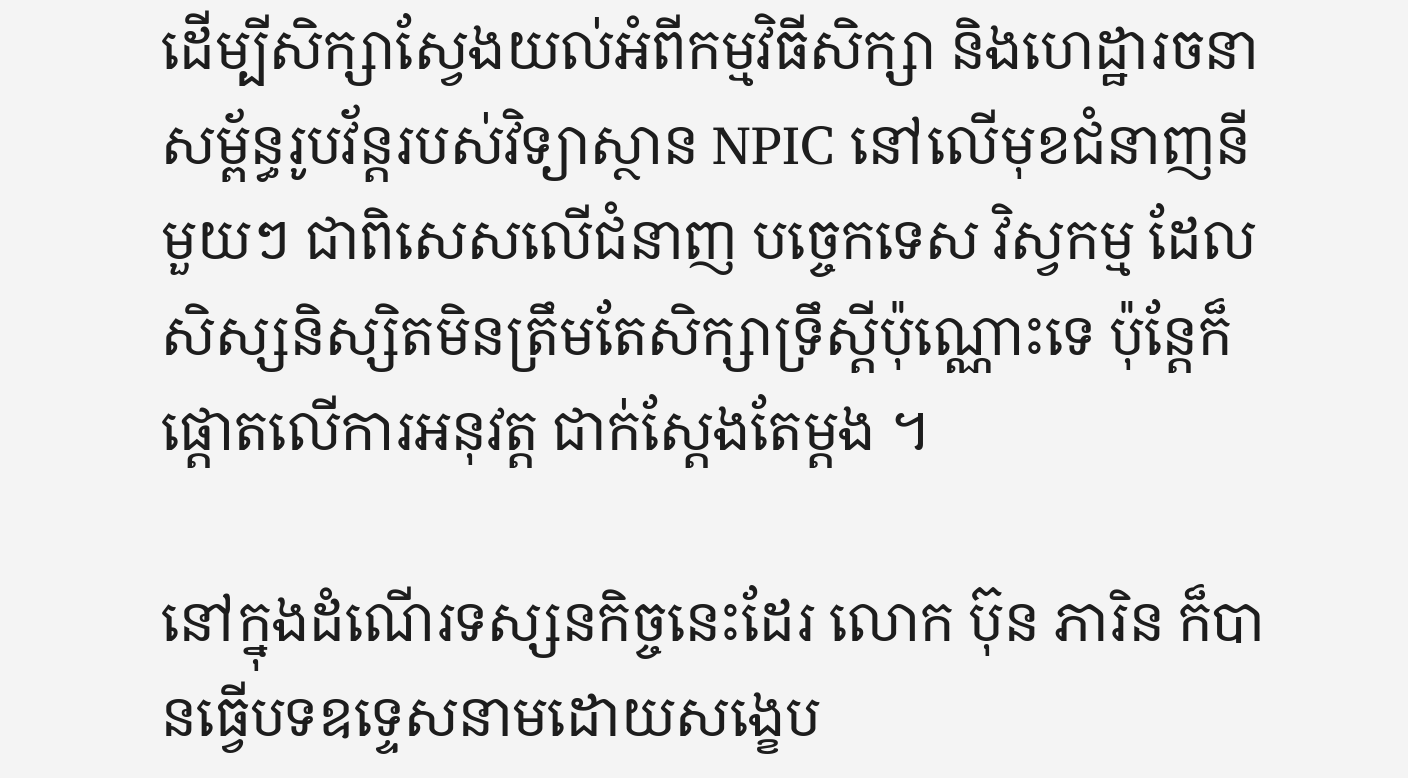ដើម្បីសិក្សាស្វែងយល់អំពីកម្មវិធីសិក្សា និងហេដ្ឋារចនាសម្ព័ន្ធរូបវ័ន្តរបស់វិទ្យាស្ថាន NPIC នៅលើមុខជំនាញនីមួយៗ ជាពិសេសលើជំនាញ បច្ចេកទេស វិស្វកម្ម ដែលសិស្សនិស្សិតមិនត្រឹមតែសិក្សាទ្រឹស្តីប៉ុណ្ណោះទេ ប៉ុន្តែក៏ផ្តោតលើការអនុវត្ត ជាក់ស្តែងតែម្តង ។

នៅក្នុងដំណើរទស្សនកិច្ចនេះដែរ លោក ប៊ុន ភារិន ក៏បានធ្វើបទឧទ្ទេសនាមដោយសង្ខេប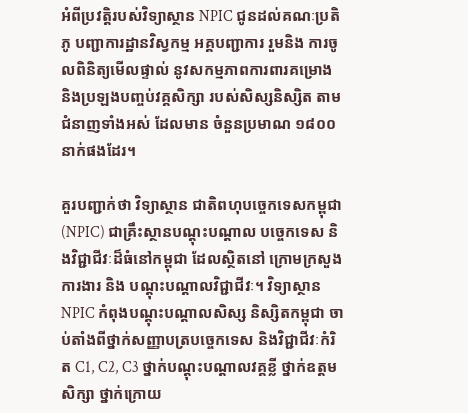អំពីប្រវត្តិរបស់វិទ្យាស្ថាន NPIC ជូនដល់គណៈប្រតិភូ បញ្ជាការដ្ឋានវិស្វកម្ម អគ្គបញ្ជាការ រួមនិង ការចូលពិនិត្យមើលផ្ទាល់ នូវសកម្មភាពការពារគម្រោង និងប្រឡងបញ្ចប់វគ្គសិក្សា របស់សិស្សនិស្សិត តាមជំនាញទាំងអស់ ដែលមាន ចំនួនប្រមាណ ១៨០០នាក់ផងដែរ។

គួរបញ្ជាក់ថា វិទ្យាស្ថាន ជាតិពហុបច្ចេកទេសកម្ពុជា (NPIC) ជាគ្រឹះស្ថានបណ្តុះបណ្តាល បច្ចេកទេស និងវិជ្ជាជីវៈដ៏ធំនៅកម្ពុជា ដែលស្ថិតនៅ ក្រោមក្រសួងការងារ និង បណ្តុះបណ្តាលវិជ្ជាជីវៈ។ វិទ្យាស្ថាន NPIC កំពុងបណ្តុះបណ្តាលសិស្ស និស្សិតកម្ពុជា ចាប់តាំងពីថ្នាក់សញ្ញាបត្របច្ចេកទេស និងវិជ្ជាជីវៈកំរិត C1, C2, C3 ថ្នាក់បណ្តុះបណ្តាលវគ្គខ្លី ថ្នាក់ឧត្តមសិក្សា ថ្នាក់ក្រោយ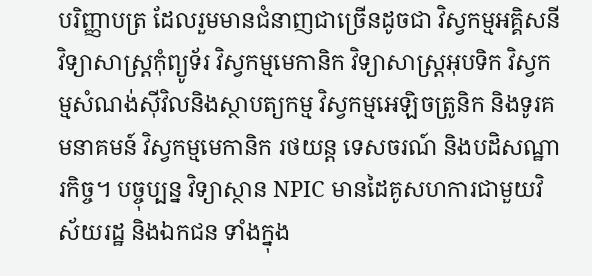បរិញ្ញាបត្រ ដែលរួមមានជំនាញជាច្រើនដូចជា វិស្វកម្មអគ្គិសនី វិទ្យាសាស្រ្តកុំព្យូទ័រ វិស្វកម្មមេកានិក វិទ្យាសាស្រ្តអុបទិក វិស្វកម្មសំណង់ស៊ីវិលនិងស្ថាបត្យកម្ម វិស្វកម្មអេឡិចត្រូនិក និងទូរគមនាគមន៍ វិស្វកម្មមេកានិក រថយន្ត ទេសចរណ៍ និងបដិសណ្ឋារកិច្ច។ បច្ចុប្បន្ន វិទ្យាស្ថាន NPIC មានដៃគូសហការជាមួយវិស័យរដ្ឋ និងឯកជន ទាំងក្នុង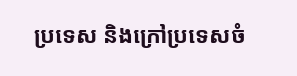ប្រទេស និងក្រៅប្រទេសចំ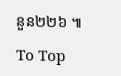នួន២២៦ ៕

To Top